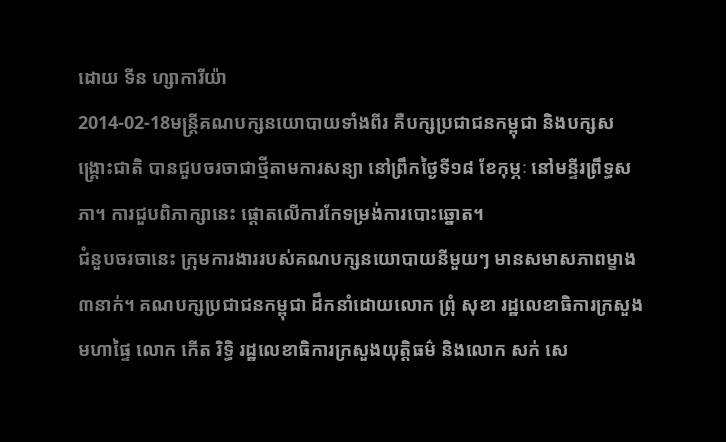ដោយ ទីន ហ្សាការីយ៉ា
2014-02-18មន្ត្រីគណបក្សនយោបាយទាំងពីរ គឺបក្សប្រជាជនកម្ពុជា និងបក្សសង្គ្រោះជាតិ បានជួបចរចាជាថ្មីតាមការសន្យា នៅព្រឹកថ្ងៃទី១៨ ខែកុម្ភៈ នៅមន្ទីរព្រឹទ្ធសភា។ ការជួបពិភាក្សានេះ ផ្ដោតលើការកែទម្រង់ការបោះឆ្នោត។
ជំនួបចរចានេះ ក្រុមការងាររបស់គណបក្សនយោបាយនីមួយៗ មានសមាសភាពម្ខាង ៣នាក់។ គណបក្សប្រជាជនកម្ពុជា ដឹកនាំដោយលោក ព្រុំ សុខា រដ្ឋលេខាធិការក្រសួងមហាផ្ទៃ លោក កើត រិទ្ធិ រដ្ឋលេខាធិការក្រសួងយុត្តិធម៌ និងលោក សក់ សេ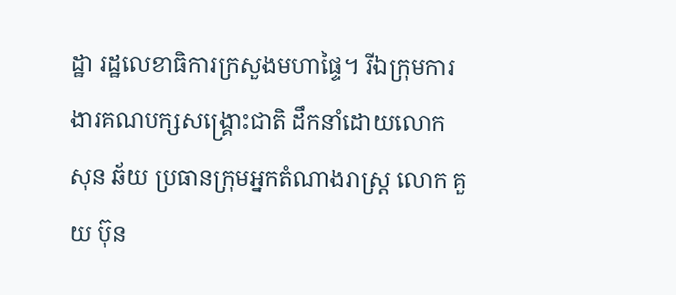ដ្ឋា រដ្ឋលេខាធិការក្រសួងមហាផ្ទៃ។ រីឯក្រុមការងារគណបក្សសង្គ្រោះជាតិ ដឹកនាំដោយលោក សុន ឆ័យ ប្រធានក្រុមអ្នកតំណាងរាស្ត្រ លោក គួយ ប៊ុន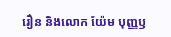រឿន និងលោក យ៉ែម បុញ្ញឫ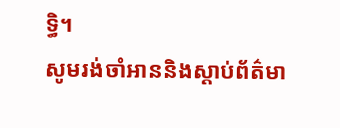ទ្ធិ។
សូមរង់ចាំអាននិងស្ដាប់ព័ត៌មា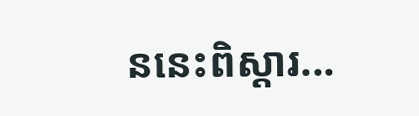ននេះពិស្ដារ...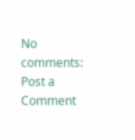No comments:
Post a Comment